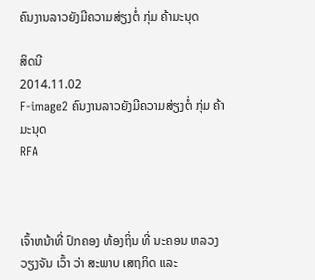ຄົນງານລາວຍັງມີຄວາມສ່ຽງຕໍ່ ກຸ່ມ ຄ້າມະນຸດ

ສິດນີ
2014.11.02
F-image2 ຄົນງານລາວຍັງມີຄວາມສ່ຽງຕໍ່ ກຸ່ມ ຄ້າມະນຸດ
RFA



ເຈົ້າຫນ້າທີ່ ປົກຄອງ ທ້ອງຖິ່ນ ທີ່ ນະຄອນ ຫລວງ ວຽງຈັນ ເວົ້າ ວ່າ ສະພາບ ເສຖກິດ ແລະ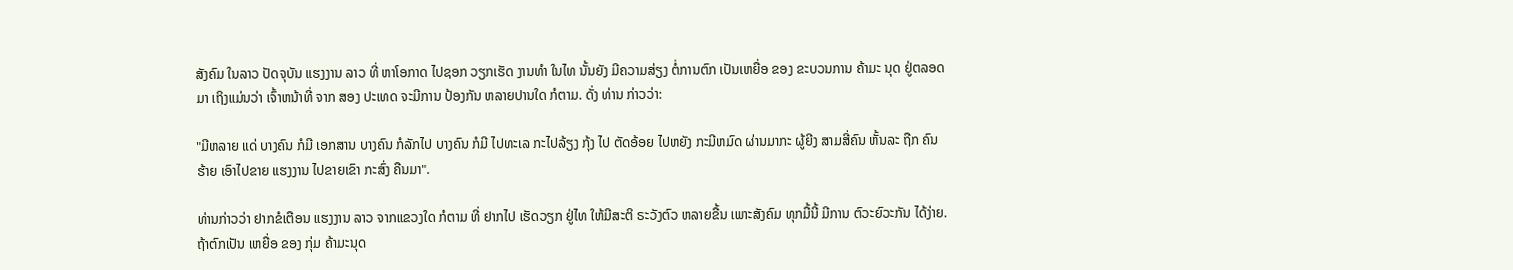ສັງຄົມ ໃນລາວ ປັດຈຸບັນ ແຮງງານ ລາວ ທີ່ ຫາໂອກາດ ໄປຊອກ ວຽກເຮັດ ງານທຳ ໃນໄທ ນັ້ນຍັງ ມີຄວາມສ່ຽງ ຕໍ່ການຕົກ ເປັນເຫຍື່ອ ຂອງ ຂະບວນການ ຄ້າມະ ນຸດ ຢູ່ຕລອດມາ ເຖິງແມ່ນວ່າ ເຈົ້າຫນ້າທີ່ ຈາກ ສອງ ປະເທດ ຈະມີການ ປ້ອງກັນ ຫລາຍປານໃດ ກໍຕາມ. ດັ່ງ ທ່ານ ກ່າວວ່າ:

"ມີຫລາຍ ແດ່ ບາງຄົນ ກໍມີ ເອກສານ ບາງຄົນ ກໍລັກໄປ ບາງຄົນ ກໍມີ ໄປທະເລ ກະໄປລ້ຽງ ກຸ້ງ ໄປ ຕັດອ້ອຍ ໄປຫຍັງ ກະມີຫມົດ ຜ່ານມາກະ ຜູ້ຍີງ ສາມສີ່ຄົນ ຫັ້ນລະ ຖືກ ຄົນຮ້າຍ ເອົາໄປຂາຍ ແຮງງານ ໄປຂາຍເຂົາ ກະສົ່ງ ຄືນມາ".

ທ່ານກ່າວວ່າ ຢາກຂໍເຕືອນ ແຮງງານ ລາວ ຈາກແຂວງໃດ ກໍຕາມ ທີ່ ຢາກໄປ ເຮັດວຽກ ຢູ່ໄທ ໃຫ້ມີສະຕິ ຣະວັງຕົວ ຫລາຍຂື້ນ ເພາະສັງຄົມ ທຸກມື້ນີ້ ມີການ ຕົວະຍົວະກັນ ໄດ້ງ່າຍ. ຖ້າຕົກເປັນ ເຫຍື່ອ ຂອງ ກຸ່ມ ຄ້າມະນຸດ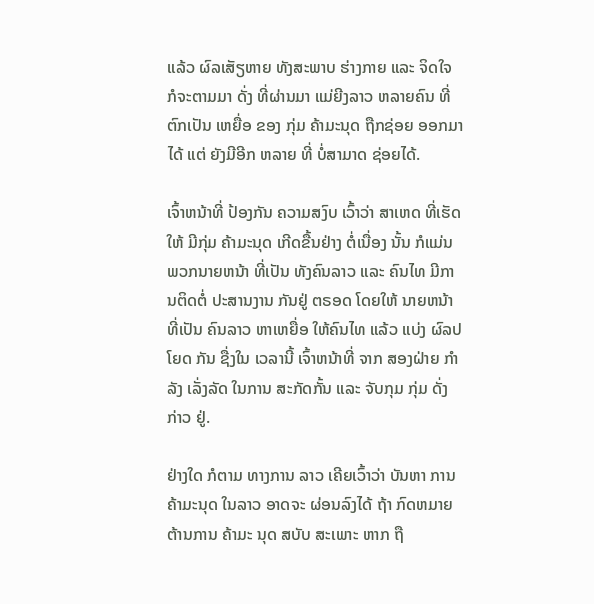ແລ້ວ ຜົລເສັຽຫາຍ ທັງສະພາບ ຮ່າງກາຍ ແລະ ຈິດໃຈ ກໍຈະຕາມມາ ດັ່ງ ທີ່ຜ່ານມາ ແມ່ຍີງລາວ ຫລາຍຄົນ ທີ່ ຕົກເປັນ ເຫຍື່ອ ຂອງ ກຸ່ມ ຄ້າມະນຸດ ຖືກຊ່ອຍ ອອກມາໄດ້ ແຕ່ ຍັງມີອີກ ຫລາຍ ທີ່ ບໍ່ສາມາດ ຊ່ອຍໄດ້.

ເຈົ້າຫນ້າທີ່ ປ້ອງກັນ ຄວາມສງົບ ເວົ້າວ່າ ສາເຫດ ທີ່ເຮັດໃຫ້ ມີກຸ່ມ ຄ້າມະນຸດ ເກີດຂື້ນຢ່າງ ຕໍ່ເນື່ອງ ນັ້ນ ກໍແມ່ນ ພວກນາຍຫນ້າ ທີ່ເປັນ ທັງຄົນລາວ ແລະ ຄົນໄທ ມີການຕິດຕໍ່ ປະສານງານ ກັນຢູ່ ຕຣອດ ໂດຍໃຫ້ ນາຍຫນ້າ ທີ່ເປັນ ຄົນລາວ ຫາເຫຍື່ອ ໃຫ້ຄົນໄທ ແລ້ວ ແບ່ງ ຜົລປໂຍດ ກັນ ຊື່ງໃນ ເວລານີ້ ເຈົ້າຫນ້າທີ່ ຈາກ ສອງຝ່າຍ ກຳລັງ ເລັ່ງລັດ ໃນການ ສະກັດກັ້ນ ແລະ ຈັບກຸມ ກຸ່ມ ດັ່ງກ່າວ ຢູ່.

ຢ່າງໃດ ກໍຕາມ ທາງການ ລາວ ເຄີຍເວົ້າວ່າ ບັນຫາ ການ ຄ້າມະນຸດ ໃນລາວ ອາດຈະ ຜ່ອນລົງໄດ້ ຖ້າ ກົດຫມາຍ ຕ້ານການ ຄ້າມະ ນຸດ ສບັບ ສະເພາະ ຫາກ ຖື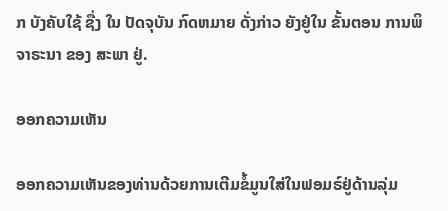ກ ບັງຄັບໃຊ້ ຊື່ງ ໃນ ປັດຈຸບັນ ກົດຫມາຍ ດັ່ງກ່າວ ຍັງຢູ່ໃນ ຂັ້ນຕອນ ການພິຈາຣະນາ ຂອງ ສະພາ ຢູ່.

ອອກຄວາມເຫັນ

ອອກຄວາມເຫັນຂອງທ່ານດ້ວຍການເຕີມຂໍ້ມູນໃສ່ໃນຟອມຣ໌ຢູ່ດ້ານລຸ່ມ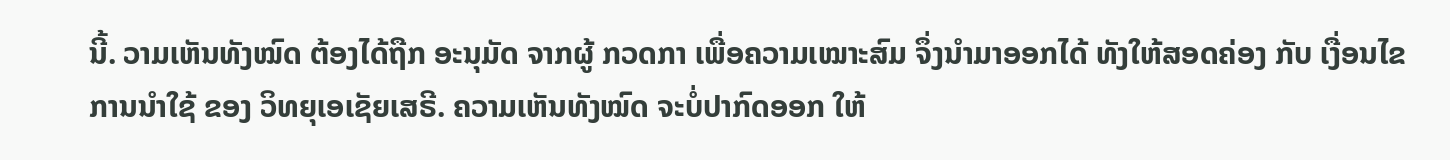ນີ້. ວາມເຫັນທັງໝົດ ຕ້ອງໄດ້ຖືກ ອະນຸມັດ ຈາກຜູ້ ກວດກາ ເພື່ອຄວາມເໝາະສົມ ຈຶ່ງນໍາມາອອກໄດ້ ທັງໃຫ້ສອດຄ່ອງ ກັບ ເງື່ອນໄຂ ການນຳໃຊ້ ຂອງ ວິທຍຸເອເຊັຍເສຣີ. ຄວາມເຫັນທັງໝົດ ຈະບໍ່ປາກົດອອກ ໃຫ້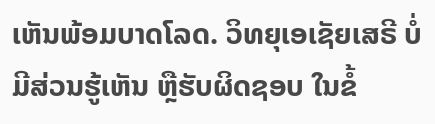ເຫັນພ້ອມບາດໂລດ. ວິທຍຸເອເຊັຍເສຣີ ບໍ່ມີສ່ວນຮູ້ເຫັນ ຫຼືຮັບຜິດຊອບ ໃນຂໍ້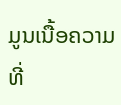ມູນເນື້ອຄວາມ ທີ່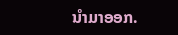ນໍາມາອອກ.